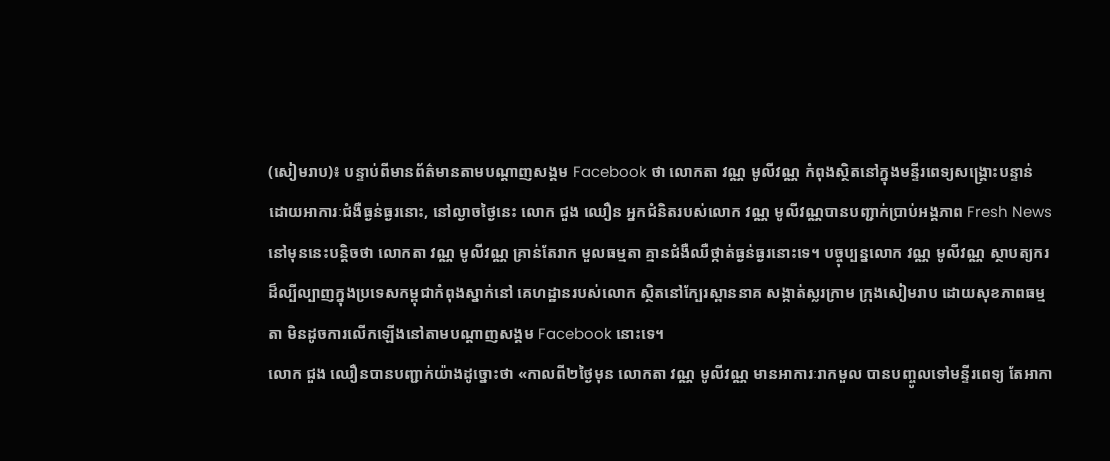(សៀមរាប)៖ បន្ទាប់ពីមានព័ត៌មានតាមបណ្តាញសង្គម Facebook ថា លោកតា វណ្ណ មូលីវណ្ណ កំពុងស្ថិតនៅក្នុងមន្ទីរពេទ្យសង្រ្គោះបន្ទាន់ ដោយអាការៈជំងឺធ្ងន់ធ្ងរនោះ, នៅល្ងាចថ្ងៃនេះ លោក ជួង ឈឿន អ្នកជំនិតរបស់លោក វណ្ណ មូលីវណ្ណបានបញ្ជាក់ប្រាប់អង្គភាព Fresh News នៅមុននេះបន្តិចថា លោកតា វណ្ណ មូលីវណ្ណ គ្រាន់តែរាក មួលធម្មតា គ្មានជំងឺឈឺថ្កាត់ធ្ងន់ធ្ងរនោះទេ។ បច្ចុប្បន្នលោក វណ្ណ មូលីវណ្ណ ស្ថាបត្យករដ៏ល្បីល្បាញក្នុងប្រទេសកម្ពុជាកំពុងស្នាក់នៅ គេហដ្ឋានរបស់លោក ស្ថិតនៅក្បែរស្ពាននាគ សង្កាត់ស្លរក្រាម ក្រុងសៀមរាប ដោយសុខភាពធម្មតា មិនដូចការលើកឡើងនៅតាមបណ្តាញសង្គម Facebook នោះទេ។
លោក ជួង ឈឿនបានបញ្ជាក់យ៉ាងដូច្នោះថា «កាលពី២ថ្ងៃមុន លោកតា វណ្ណ មូលីវណ្ណ មានអាការៈរាកមួល បានបញ្ចូលទៅមន្ទីរពេទ្យ តែអាកា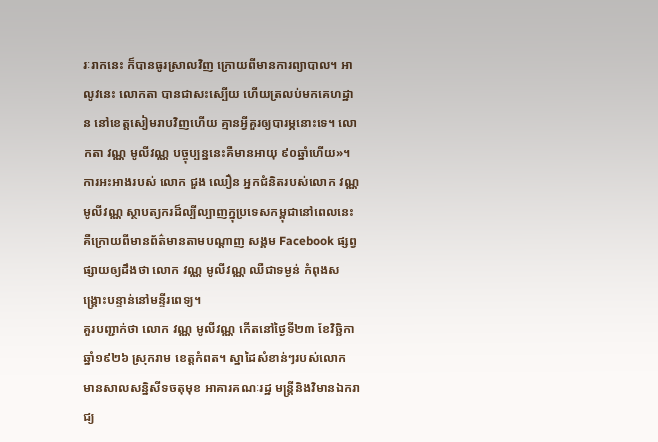រៈរាកនេះ ក៏បានធូរស្រាលវិញ ក្រោយពីមានការព្យាបាល។ អាលូវនេះ លោកតា បានជាសះស្បើយ ហើយត្រលប់មកគេហដ្ឋាន នៅខេត្តសៀមរាបវិញហើយ គ្មានអ្វីគួរឲ្យបារម្ភនោះទេ។ លោកតា វណ្ណ មូលីវណ្ណ បច្ចុប្បន្ននេះគឺមានអាយុ ៩០ឆ្នាំហើយ»។
ការអះអាងរបស់ លោក ជួង ឈឿន អ្នកជំនិតរបស់លោក វណ្ណ មូលីវណ្ណ ស្ថាបត្យករដ៏ល្បីល្បាញក្នុប្រទេសកម្ពុជានៅពេលនេះ គឺក្រោយពីមានព័ត៌មានតាមបណ្តាញ សង្គម Facebook ផ្សព្វផ្សាយឲ្យដឹងថា លោក វណ្ណ មូលីវណ្ណ ឈឺជាទម្ងន់ កំពុងសង្រ្គោះបន្ទាន់នៅមន្ទីរពេទ្យ។
គួរបញ្ជាក់ថា លោក វណ្ណ មូលីវណ្ណ កើតនៅថ្ងៃទី២៣ ខែវិច្ឆិកា ឆ្នាំ១៩២៦ ស្រុករាម ខេត្តកំពត។ ស្នាដៃសំខាន់ៗរបស់លោក មានសាលសន្និសីទចតុមុខ អាគារគណៈរដ្ឋ មន្ត្រីនិងវិមានឯករាជ្យ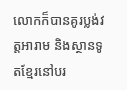លោកក៏បានគូរប្លង់វត្តអារាម និងស្ថានទូតខ្មែរនៅបរ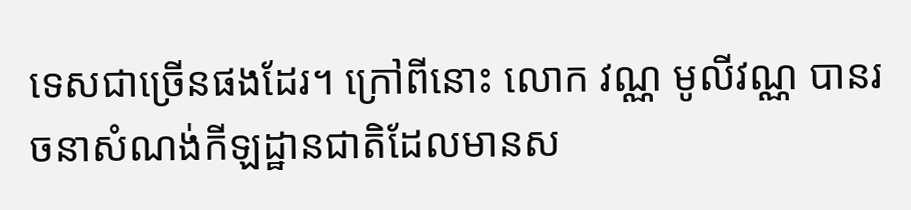ទេសជាច្រើនផងដែរ។ ក្រៅពីនោះ លោក វណ្ណ មូលីវណ្ណ បានរចនាសំណង់កីឡដ្ឋានជាតិដែលមានស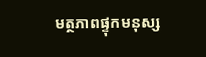មត្ថភាពផ្ទុកមនុស្ស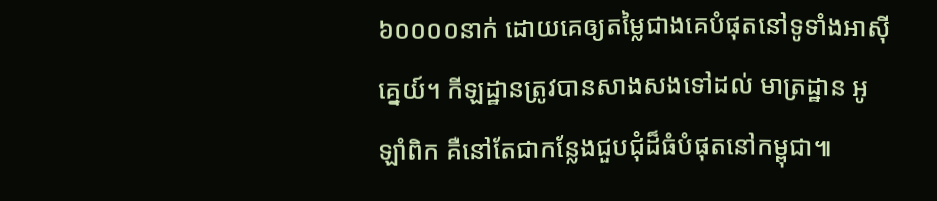៦០០០០នាក់ ដោយគេឲ្យតម្លៃជាងគេបំផុតនៅទូទាំងអាស៊ីគ្នេយ៍។ កីឡដ្ឋានត្រូវបានសាងសងទៅដល់ មាត្រដ្ឋាន អូឡាំពិក គឺនៅតែជាកន្លែងជួបជុំដ៏ធំបំផុតនៅកម្ពុជា៕